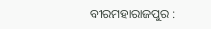ବୀରମହାରାଜପୁର :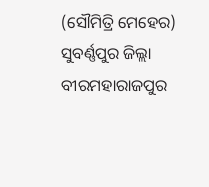(ସୌମିତ୍ରି ମେହେର) ସୁବର୍ଣ୍ଣପୁର ଜିଲ୍ଲା ବୀରମହାରାଜପୁର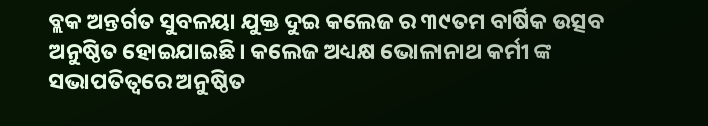ବ୍ଲକ ଅନ୍ତର୍ଗତ ସୁବଳୟା ଯୁକ୍ତ ଦୁଇ କଲେଜ ର ୩୯ତମ ବାର୍ଷିକ ଉତ୍ସବ ଅନୁଷ୍ଠିତ ହୋଇଯାଇଛି। କଲେଜ ଅଧ୍ୟକ୍ଷ ଭୋଳାନାଥ କର୍ମୀ ଙ୍କ ସଭାପତିତ୍ବରେ ଅନୁଷ୍ଠିତ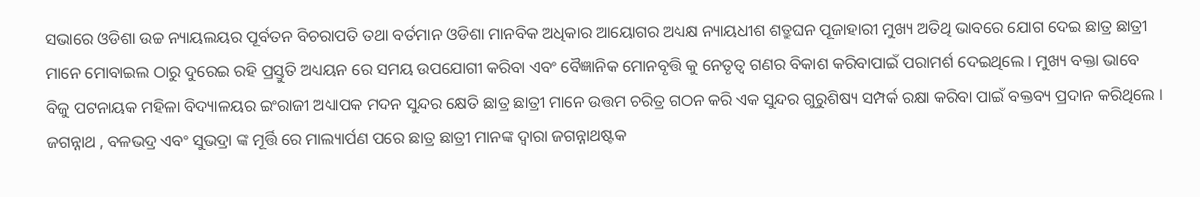ସଭାରେ ଓଡିଶା ଉଚ୍ଚ ନ୍ୟାୟଲୟର ପୂର୍ବତନ ବିଚରାପତି ତଥା ବର୍ତମାନ ଓଡିଶା ମାନବିକ ଅଧିକାର ଆୟୋଗର ଅଧ୍ୟକ୍ଷ ନ୍ୟାୟଧୀଶ ଶତ୍ରୁଘନ ପୂଜାହାରୀ ମୁଖ୍ୟ ଅତିଥି ଭାବରେ ଯୋଗ ଦେଇ ଛାତ୍ର ଛାତ୍ରୀ ମାନେ ମୋବାଇଲ ଠାରୁ ଦୁରେଇ ରହି ପ୍ରସ୍ତୁତି ଅଧ୍ୟୟନ ରେ ସମୟ ଉପଯୋଗୀ କରିବା ଏବଂ ବୈଜ୍ଞାନିକ ମୋନବୃତ୍ତି କୁ ନେତୃତ୍ୱ ଗଣର ବିକାଶ କରିବାପାଇଁ ପରାମର୍ଶ ଦେଇଥିଲେ । ମୁଖ୍ୟ ବକ୍ତା ଭାବେ ବିଜୁ ପଟନାୟକ ମହିଳା ବିଦ୍ୟାଳୟର ଇଂରାଜୀ ଅଧ୍ୟାପକ ମଦନ ସୁନ୍ଦର କ୍ଷେତି ଛାତ୍ର ଛାତ୍ରୀ ମାନେ ଉତ୍ତମ ଚରିତ୍ର ଗଠନ କରି ଏକ ସୁନ୍ଦର ଗୁରୁଶିଷ୍ୟ ସମ୍ପର୍କ ରକ୍ଷା କରିବା ପାଇଁ ବକ୍ତବ୍ୟ ପ୍ରଦାନ କରିଥିଲେ । ଜଗନ୍ନାଥ , ବଳଭଦ୍ର ଏବଂ ସୁଭଦ୍ରା ଙ୍କ ମୂର୍ତ୍ତି ରେ ମାଲ୍ୟାର୍ପଣ ପରେ ଛାତ୍ର ଛାତ୍ରୀ ମାନଙ୍କ ଦ୍ଵାରା ଜଗନ୍ନାଥଷ୍ଟକ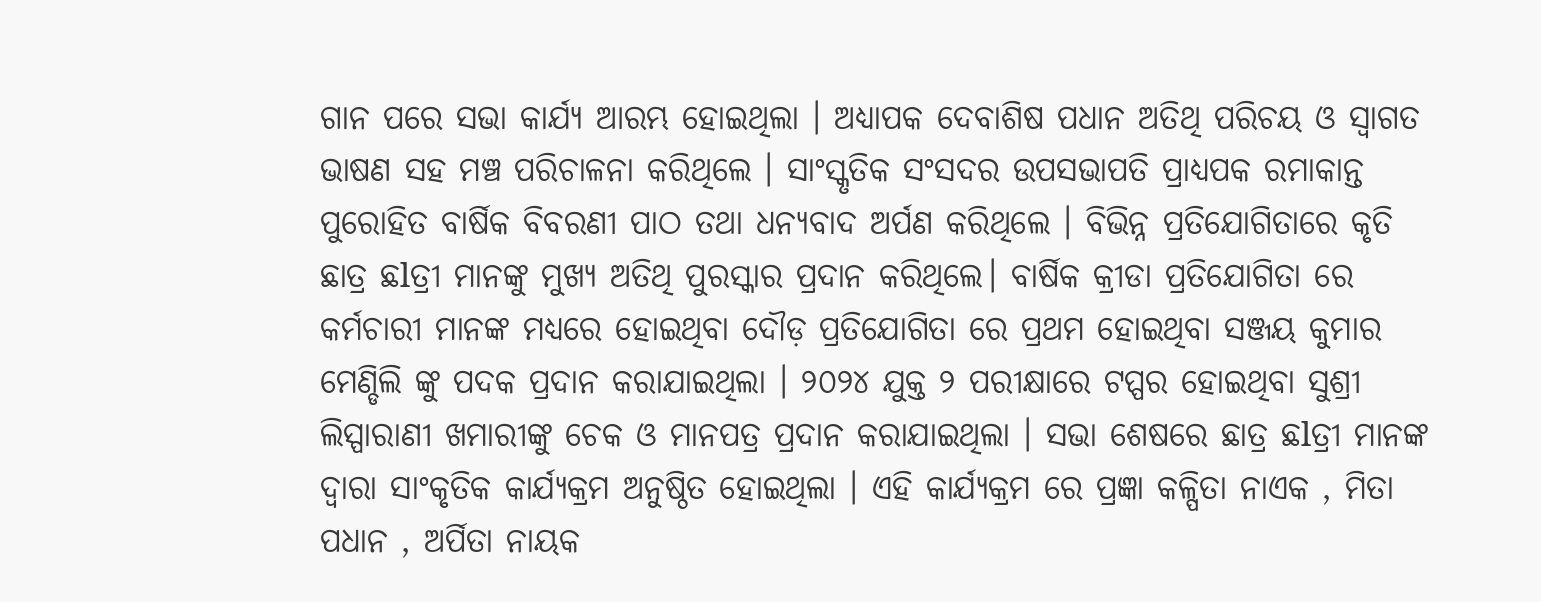ଗାନ ପରେ ସଭା କାର୍ଯ୍ୟ ଆରମ୍ଭ ହୋଇଥିଲା । ଅଧ୍ୟାପକ ଦେବାଶିଷ ପଧାନ ଅତିଥି ପରିଚୟ ଓ ସ୍ୱାଗତ ଭାଷଣ ସହ ମଞ୍ଚ ପରିଚାଳନା କରିଥିଲେ । ସାଂସ୍କୃତିକ ସଂସଦର ଉପସଭାପତି ପ୍ରାଧ୍ୟପକ ରମାକାନ୍ତ ପୁରୋହିତ ବାର୍ଷିକ ବିବରଣୀ ପାଠ ତଥା ଧନ୍ୟବାଦ ଅର୍ପଣ କରିଥିଲେ । ବିଭିନ୍ନ ପ୍ରତିଯୋଗିତାରେ କୃତି ଛାତ୍ର ଛlତ୍ରୀ ମାନଙ୍କୁ ମୁଖ୍ୟ ଅତିଥି ପୁରସ୍କାର ପ୍ରଦାନ କରିଥିଲେ। ବାର୍ଷିକ କ୍ରୀଡା ପ୍ରତିଯୋଗିତା ରେ କର୍ମଚାରୀ ମାନଙ୍କ ମଧ୍ୟରେ ହୋଇଥିବା ଦୌଡ଼ ପ୍ରତିଯୋଗିତା ରେ ପ୍ରଥମ ହୋଇଥିବା ସଞ୍ଜୟ କୁମାର ମେଣ୍ଡିଲି ଙ୍କୁ ପଦକ ପ୍ରଦାନ କରାଯାଇଥିଲା । ୨୦୨୪ ଯୁକ୍ତ ୨ ପରୀକ୍ଷାରେ ଟପ୍ପର ହୋଇଥିବା ସୁଶ୍ରୀ ଲିସ୍ପାରାଣୀ ଖମାରୀଙ୍କୁ ଚେକ ଓ ମାନପତ୍ର ପ୍ରଦାନ କରାଯାଇଥିଲା । ସଭା ଶେଷରେ ଛାତ୍ର ଛlତ୍ରୀ ମାନଙ୍କ ଦ୍ଵାରା ସାଂକୃତିକ କାର୍ଯ୍ୟକ୍ରମ ଅନୁଷ୍ଠିତ ହୋଇଥିଲା । ଏହି କାର୍ଯ୍ୟକ୍ରମ ରେ ପ୍ରଜ୍ଞା କଳ୍ପିତା ନାଏକ , ମିତା ପଧାନ , ଅର୍ପିତା ନାୟକ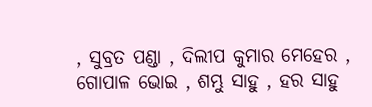, ସୁବ୍ରତ ପଣ୍ଡା , ଦିଲୀପ କୁମାର ମେହେର , ଗୋପାଳ ଭୋଇ , ଶମ୍ଭୁ ସାହୁ , ହର ସାହୁ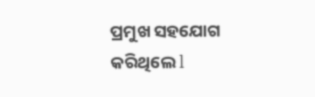ପ୍ରମୁଖ ସହଯୋଗ କରିଥିଲେ l